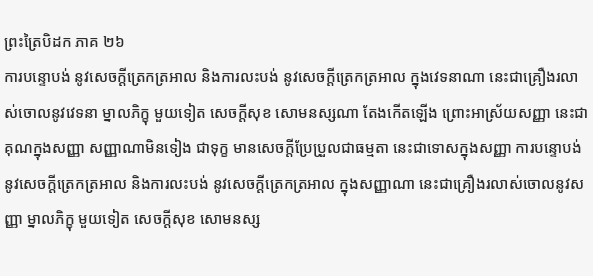ព្រះត្រៃបិដក ភាគ ២៦
ការបន្ទោបង់ នូវសេចក្តីត្រេកត្រអាល និងការលះបង់ នូវសេចក្តីត្រេកត្រអាល ក្នុងវេទនាណា នេះជាគ្រឿងរលាស់ចោលនូវវេទនា ម្នាលភិក្ខុ មួយទៀត សេចក្តីសុខ សោមនស្សណា តែងកើតឡើង ព្រោះអាស្រ័យសញ្ញា នេះជាគុណក្នុងសញ្ញា សញ្ញាណាមិនទៀង ជាទុក្ខ មានសេចក្តីប្រែប្រួលជាធម្មតា នេះជាទោសក្នុងសញ្ញា ការបន្ទោបង់ នូវសេចក្តីត្រេកត្រអាល និងការលះបង់ នូវសេចក្តីត្រេកត្រអាល ក្នុងសញ្ញាណា នេះជាគ្រឿងរលាស់ចោលនូវសញ្ញា ម្នាលភិក្ខុ មួយទៀត សេចក្តីសុខ សោមនស្ស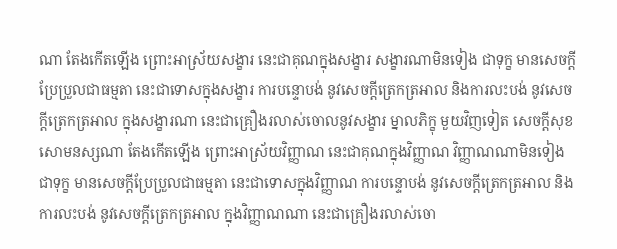ណា តែងកើតឡើង ព្រោះអាស្រ័យសង្ខារ នេះជាគុណក្នុងសង្ខារ សង្ខារណាមិនទៀង ជាទុក្ខ មានសេចក្តីប្រែប្រួលជាធម្មតា នេះជាទោសក្នុងសង្ខារ ការបន្ទោបង់ នូវសេចក្តីត្រេកត្រអាល និងការលះបង់ នូវសេចក្តីត្រេកត្រអាល ក្នុងសង្ខារណា នេះជាគ្រឿងរលាស់ចោលនូវសង្ខារ ម្នាលភិក្ខុ មួយវិញទៀត សេចក្តីសុខ សោមនស្សណា តែងកើតឡើង ព្រោះអាស្រ័យវិញ្ញាណ នេះជាគុណក្នុងវិញ្ញាណ វិញ្ញាណណាមិនទៀង ជាទុក្ខ មានសេចក្តីប្រែប្រួលជាធម្មតា នេះជាទោសក្នុងវិញ្ញាណ ការបន្ទោបង់ នូវសេចក្តីត្រេកត្រអាល និងការលះបង់ នូវសេចក្តីត្រេកត្រអាល ក្នុងវិញ្ញាណណា នេះជាគ្រឿងរលាស់ចោ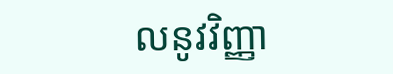លនូវវិញ្ញា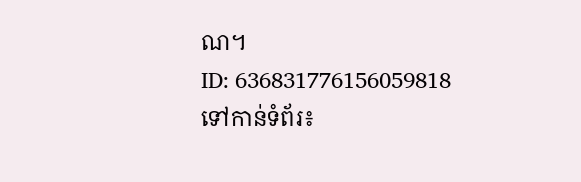ណ។
ID: 636831776156059818
ទៅកាន់ទំព័រ៖